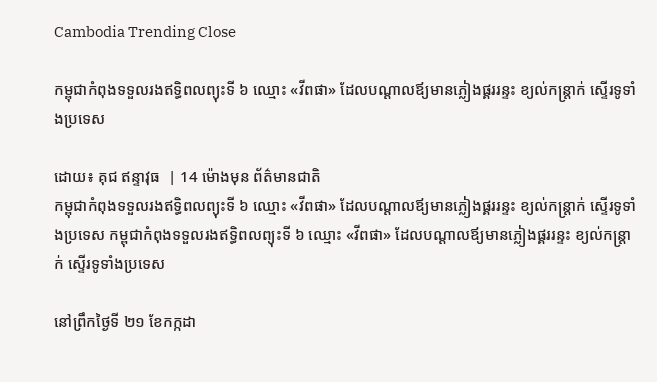Cambodia Trending Close

កម្ពុជាកំពុងទទួលរងឥទ្ធិពលព្យុះទី ៦ ឈ្មោះ «វីពផា» ដែលបណ្ដាលឪ្យមានភ្លៀងផ្គររន្ទះ ខ្យល់កន្ត្រាក់ ស្ទើរទូទាំងប្រទេស

ដោយ៖ គុជ ឥន្ទាវុធ  | 14 ម៉ោងមុន ព័ត៌មានជាតិ
កម្ពុជាកំពុងទទួលរងឥទ្ធិពលព្យុះទី ៦ ឈ្មោះ «វីពផា» ដែលបណ្ដាលឪ្យមានភ្លៀងផ្គររន្ទះ ខ្យល់កន្ត្រាក់ ស្ទើរទូទាំងប្រទេស កម្ពុជាកំពុងទទួលរងឥទ្ធិពលព្យុះទី ៦ ឈ្មោះ «វីពផា» ដែលបណ្ដាលឪ្យមានភ្លៀងផ្គររន្ទះ ខ្យល់កន្ត្រាក់ ស្ទើរទូទាំងប្រទេស

នៅព្រឹកថ្ងៃទី ២១ ខែកក្កដា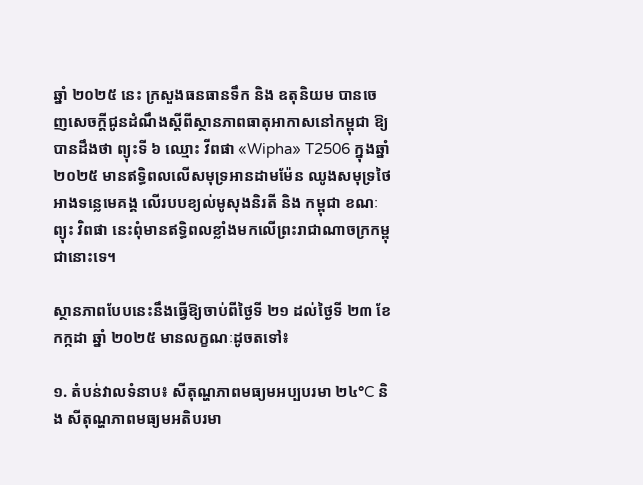ឆ្នាំ ២០២៥ នេះ ក្រសួងធនធានទឹក និង ឧតុនិយម បានចេញសេចក្ដីជូនដំណឹងស្តីពីស្ថានភាពធាតុអាកាសនៅកម្ពុជា ឱ្យបានដឹងថា ព្យុះទី ៦ ឈ្មោះ វីពផា «Wipha» T2506 ក្នុងឆ្នាំ ២០២៥ មានឥទ្ធិពលលើសមុទ្រអានដាមម៉ែន ឈូងសមុទ្រថៃ អាងទន្លេមេគង្គ លើរបបខ្យល់មូសុងនិរតី និង កម្ពុជា ខណៈព្យុះ វិពផា នេះពុំមានឥទ្ធិពលខ្លាំងមកលើព្រះរាជាណាចក្រកម្ពុជានោះទេ។

ស្ថានភាពបែបនេះនឹងធ្វើឱ្យចាប់ពីថ្ងៃទី ២១ ដល់ថ្ងៃទី ២៣ ខែកក្កដា ឆ្នាំ ២០២៥ មានលក្ខណៈដូចតទៅ៖

១. តំបន់វាលទំនាប៖ សីតុណ្ហភាពមធ្យមអប្បបរមា ២៤°C និង សីតុណ្ហភាពមធ្យមអតិបរមា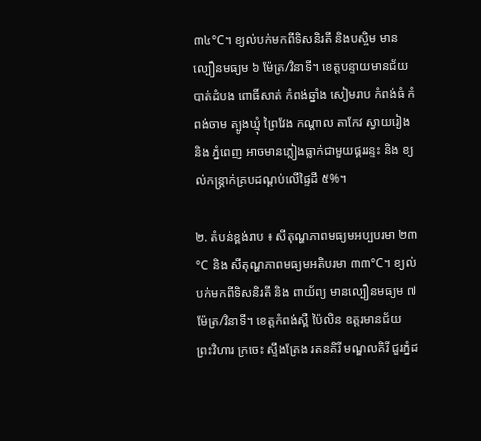៣៤°C។ ខ្យល់បក់មកពីទិសនិរតី និងបស្ចិម មានល្បឿនមធ្យម ៦ ម៉ែត្រ/វិនាទី។ ខេត្តបន្ទាយមានជ័យ បាត់ដំបង ពោធិ៍សាត់ កំពង់ឆ្នាំង សៀមរាប កំពង់ធំ កំពង់ចាម ត្បូងឃ្មុំ ព្រៃវែង កណ្តាល តាកែវ ស្វាយរៀង និង ភ្នំពេញ អាចមានភ្លៀងធ្លាក់ជាមួយផ្គររន្ទះ និង ខ្យល់កន្ត្រាក់គ្របដណ្តប់លើផ្ទៃដី ៥%។

២. តំបន់ខ្ពង់រាប ៖ សីតុណ្ហភាពមធ្យមអប្បបរមា ២៣°C និង សីតុណ្ហភាពមធ្យមអតិបរមា ៣៣°C។ ខ្យល់បក់មកពីទិសនិរតី និង ពាយ័ព្យ មានល្បឿនមធ្យម ៧ ម៉ែត្រ/វិនាទី។ ខេត្តកំពង់ស្ពឺ ប៉ៃលិន ឧត្តរមានជ័យ ព្រះវិហារ ក្រចេះ ស្ទឹងត្រែង រតនគិរី មណ្ឌលគិរី ជួរភ្នំដ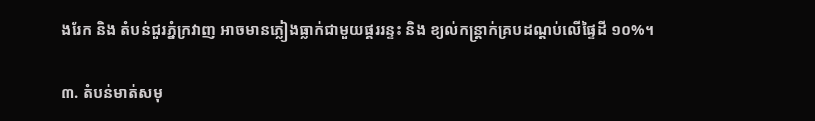ងរែក និង តំបន់ជួរភ្នំក្រវាញ អាចមានភ្លៀងធ្លាក់ជាមួយផ្គររន្ទះ និង ខ្យល់កន្ត្រាក់គ្របដណ្តប់លើផ្ទៃដី ១០%។

៣. តំបន់មាត់សមុ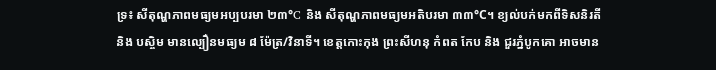ទ្រ៖ សីតុណ្ហភាពមធ្យមអប្បបរមា ២៣°C និង សីតុណ្ហភាពមធ្យមអតិបរមា ៣៣°C។ ខ្យល់បក់មកពីទិសនិរតី និង បស្ចិម មានល្បឿនមធ្យម ៨ ម៉ែត្រ/វិនាទី។ ខេត្តកោះកុង ព្រះសីហនុ កំពត កែប និង ជួរភ្នំបូកគោ អាចមាន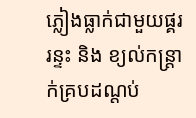ភ្លៀងធ្លាក់ជាមួយផ្គររន្ទះ និង ខ្យល់កន្ត្រាក់គ្របដណ្តប់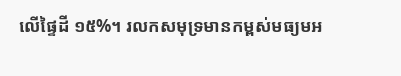លើផ្ទៃដី ១៥%។ រលកសមុទ្រមានកម្ពស់មធ្យមអ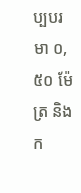ប្បបរមា ០,៥០ ម៉ែត្រ និង ក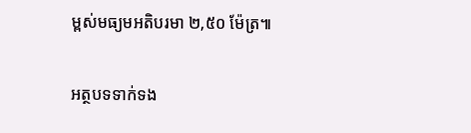ម្ពស់មធ្យមអតិបរមា ២,៥០ ម៉ែត្រ៕

អត្ថបទទាក់ទង